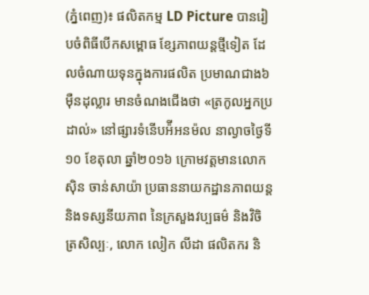(ភ្នំពេញ)៖ ផលិតកម្ម LD Picture បានរៀបចំពិធីបើកសម្ពោធ ខ្សែភាពយន្តថ្មីទៀត ដែលចំណាយទុនក្នុងការផលិត ប្រមាណជាង៦ម៉ឺនដុល្លារ មានចំណងជើងថា «ត្រកូលអ្នកប្រដាល់» នៅផ្សារទំនើបអ៉ីអនម៉ល នាល្ងាចថ្ងៃទី១០ ខែតុលា ឆ្នាំ២០១៦ ក្រោមវត្តមានលោក ស៊ិន ចាន់សាយ៉ា ប្រធាននាយកដ្ឋានភាពយន្ត និងទស្សនីយភាព នៃក្រសួងវប្បធម៌ និងវិចិត្រសិល្បៈ, លោក លៀក លីដា ផលិតករ និ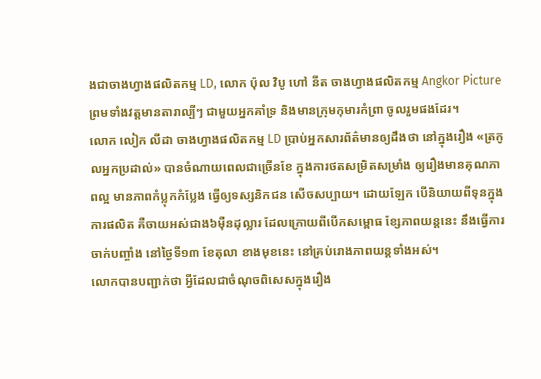ងជាចាងហ្វាងផលិតកម្ម LD, លោក ប៉ុល វិបូ ហៅ នីត ចាងហ្វាងផលិតកម្ម Angkor Picture ព្រមទាំងវត្តមានតារាល្បីៗ ជាមួយអ្នកគាំទ្រ និងមានក្រុមកុមារកំព្រា ចូលរួមផងដែរ។
លោក លៀក លីដា ចាងហ្វាងផលិតកម្ម LD ប្រាប់អ្នកសារព័ត៌មានឲ្យដឹងថា នៅក្នុងរឿង «ត្រកូលអ្នកប្រដាល់» បានចំណាយពេលជាច្រើនខែ ក្នុងការថតសម្រិតសម្រាំង ឲ្យរឿងមានគុណភាពល្អ មានភាពកំប្លុកកំប្លែង ធ្វើឲ្យទស្សនិកជន សើចសប្បាយ។ ដោយឡែក បើនិយាយពីទុនក្នុងការផលិត គឺចាយអស់ជាង៦ម៉ឺនដុល្លារ ដែលក្រោយពីបើកសម្ពោធ ខ្សែភាពយន្តនេះ នឹងធ្វើការចាក់បញ្ចាំង នៅថ្ងៃទី១៣ ខែតុលា ខាងមុខនេះ នៅគ្រប់រោងភាពយន្តទាំងអស់។
លោកបានបញ្ជាក់ថា អ្វីដែលជាចំណុចពិសេសក្នុងរឿង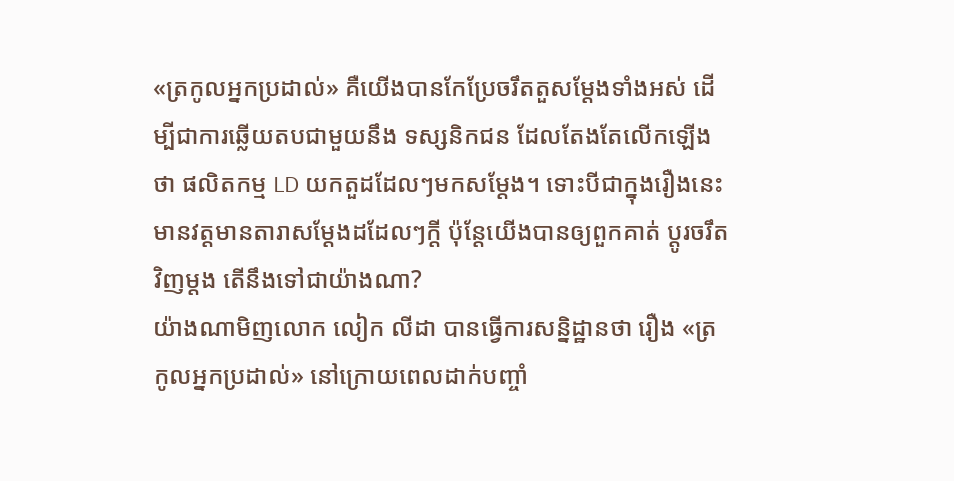«ត្រកូលអ្នកប្រដាល់» គឺយើងបានកែប្រែចរឹតតួសម្ដែងទាំងអស់ ដើម្បីជាការឆ្លើយតបជាមួយនឹង ទស្សនិកជន ដែលតែងតែលើកឡើងថា ផលិតកម្ម LD យកតួដដែលៗមកសម្ដែង។ ទោះបីជាក្នុងរឿងនេះ មានវត្តមានតារាសម្ដែងដដែលៗក្ដី ប៉ុន្តែយើងបានឲ្យពួកគាត់ ប្ដូរចរឹតវិញម្ដង តើនឹងទៅជាយ៉ាងណា?
យ៉ាងណាមិញលោក លៀក លីដា បានធ្វើការសន្និដ្ឋានថា រឿង «ត្រកូលអ្នកប្រដាល់» នៅក្រោយពេលដាក់បញ្ចាំ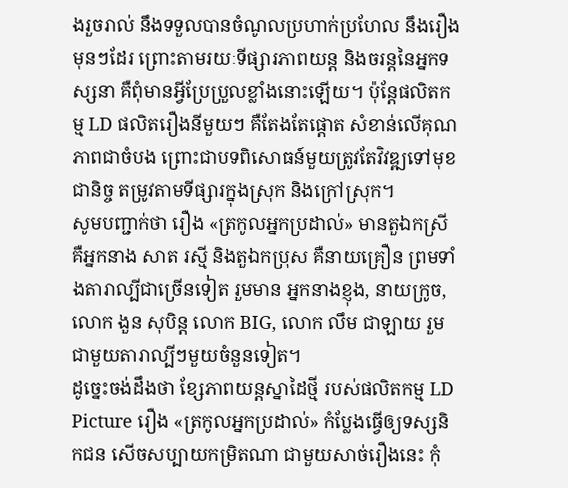ងរួចរាល់ នឹងទទួលបានចំណូលប្រហាក់ប្រហែល នឹងរឿងមុនៗដែរ ព្រោះតាមរយៈទីផ្សារភាពយន្ត និងចរន្តនៃអ្នកទស្សនា គឺពុំមានអ្វីប្រែប្រួលខ្លាំងនោះឡើយ។ ប៉ុន្តែផលិតកម្ម LD ផលិតរឿងនីមួយៗ គឺតែងតែផ្ដោត សំខាន់លើគុណភាពជាចំបង ព្រោះជាបទពិសោធន៍មួយត្រូវតែវិវឌ្ឍទៅមុខជានិច្ច តម្រូវតាមទីផ្សារក្នុងស្រុក និងក្រៅស្រុក។
សូមបញ្ជាក់ថា រឿង «ត្រកូលអ្នកប្រដាល់» មានតួឯកស្រី គឺអ្នកនាង សាត រស្មី និងតួឯកប្រុស គឺនាយគ្រឿន ព្រមទាំងតារាល្បីជាច្រើនទៀត រួមមាន អ្នកនាងខ្ញុង, នាយក្រូច, លោក ងួន សុបិន្ត លោក BIG, លោក លឹម ជាឡាយ រួមជាមួយតារាល្បីៗមួយចំនួនទៀត។
ដូច្នេះចង់ដឹងថា ខ្សែភាពយន្តស្នាដៃថ្មី របស់ផលិតកម្ម LD Picture រឿង «ត្រកូលអ្នកប្រដាល់» កំប្លែងធ្វើឲ្យទស្សនិកជន សើចសប្បាយកម្រិតណា ជាមួយសាច់រឿងនេះ កុំ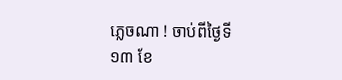ភ្លេចណា ! ចាប់ពីថ្ងៃទី១៣ ខែ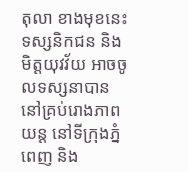តុលា ខាងមុខនេះ ទស្សនិកជន និងមិត្តយុវវ័យ អាចចូលទស្សនាបាន នៅគ្រប់រោងភាពយន្ត នៅទីក្រុងភ្នំពេញ និង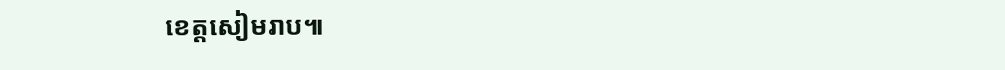ខេត្តសៀមរាប៕